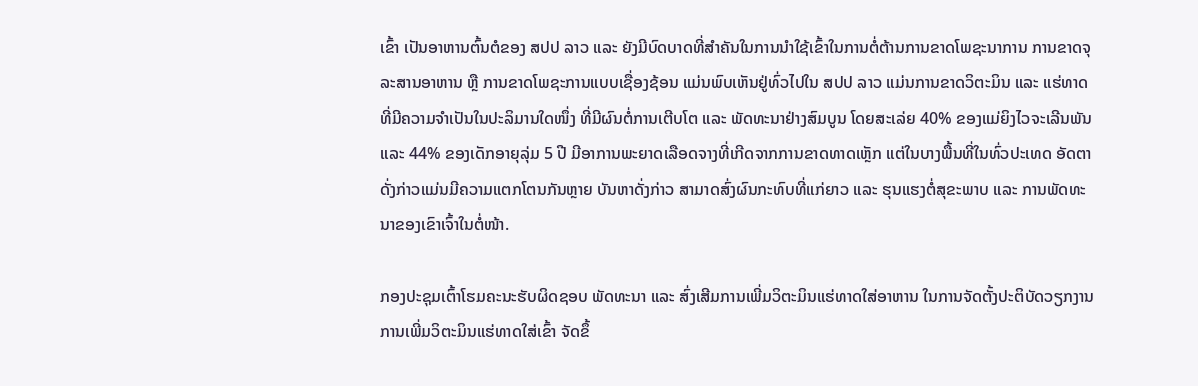ເຂົ້າ ເປັນອາຫານຕົ້ນຕໍຂອງ ສປປ ລາວ ແລະ ຍັງມີບົດບາດທີ່ສໍາຄັນໃນການນໍາໃຊ້ເຂົ້າໃນການຕໍ່ຕ້ານການຂາດໂພຊະນາການ ການຂາດຈຸລະສານອາຫານ ຫຼື ການຂາດໂພຊະການແບບເຊື່ອງຊ້ອນ ແມ່ນພົບເຫັນຢູ່ທົ່ວໄປໃນ ສປປ ລາວ ແມ່ນການຂາດວິຕະມິນ ແລະ ແຮ່ທາດ ທີ່ມີຄວາມຈໍາເປັນໃນປະລິມານໃດໜຶ່ງ ທີ່ມີຜົນຕໍ່ການເຕີບໂຕ ແລະ ພັດທະນາຢ່າງສົມບູນ ໂດຍສະເລ່ຍ 40% ຂອງແມ່ຍິງໄວຈະເລີນພັນ ແລະ 44% ຂອງເດັກອາຍຸລຸ່ມ 5 ປີ ມີອາການພະຍາດເລືອດຈາງທີ່ເກີດຈາກການຂາດທາດເຫຼັກ ແຕ່ໃນບາງພື້ນທີ່ໃນທົ່ວປະເທດ ອັດຕາດັ່ງກ່າວແມ່ນມີຄວາມແຕກໂຕນກັນຫຼາຍ ບັນຫາດັ່ງກ່າວ ສາມາດສົ່ງຜົນກະທົບທີ່ແກ່ຍາວ ແລະ ຮຸນແຮງຕໍ່ສຸຂະພາບ ແລະ ການພັດທະນາຂອງເຂົາເຈົ້າໃນຕໍ່ໜ້າ.

ກອງປະຊຸມເຕົ້າໂຮມຄະນະຮັບຜິດຊອບ ພັດທະນາ ແລະ ສົ່ງເສີມການເພີ່ມວິຕະມິນແຮ່ທາດໃສ່ອາຫານ ໃນການຈັດຕັ້ງປະຕິບັດວຽກງານການເພີ່ມວິຕະມິນແຮ່ທາດໃສ່ເຂົ້າ ຈັດຂຶ້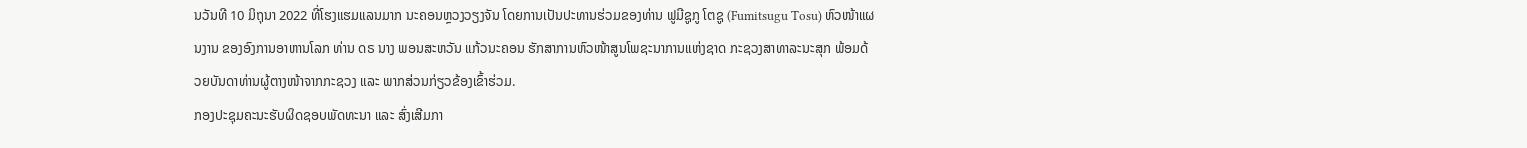ນວັນທີ 10 ມິຖຸນາ 2022 ທີ່ໂຮງແຮມແລນມາກ ນະຄອນຫຼວງວຽງຈັນ ໂດຍການເປັນປະທານຮ່ວມຂອງທ່ານ ຟູມີຊູກູ ໂຕຊູ (Fumitsugu Tosu) ຫົວໜ້າແຜນງານ ຂອງອົງການອາຫານໂລກ ທ່ານ ດຣ ນາງ ພອນສະຫວັນ ແກ້ວນະຄອນ ຮັກສາການຫົວໜ້າສູນໂພຊະນາການແຫ່ງຊາດ ກະຊວງສາທາລະນະສຸກ ພ້ອມດ້ວຍບັນດາທ່ານຜູ້ຕາງໜ້າຈາກກະຊວງ ແລະ ພາກສ່ວນກ່ຽວຂ້ອງເຂົ້າຮ່ວມ.
ກອງປະຊຸມຄະນະຮັບຜິດຊອບພັດທະນາ ແລະ ສົ່ງເສີມກາ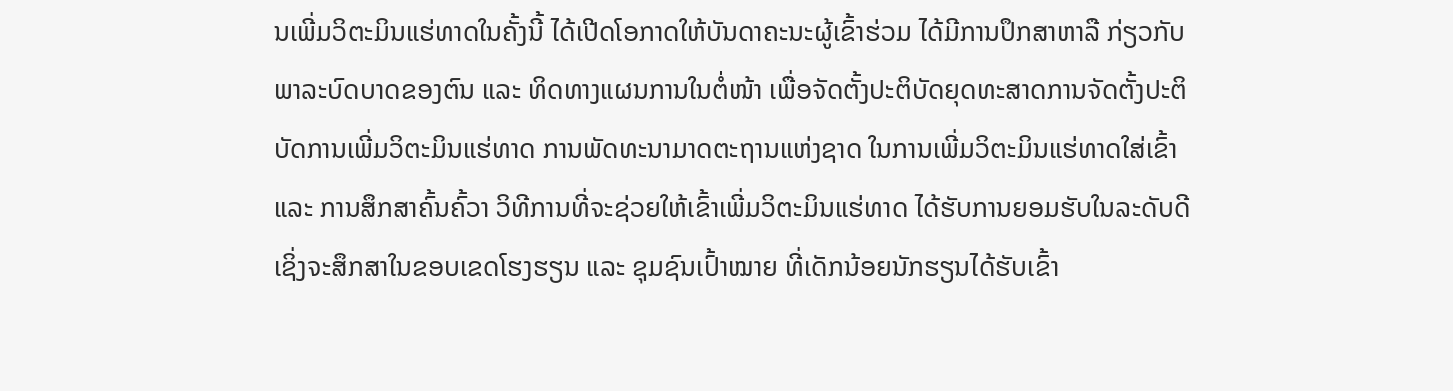ນເພີ່ມວິຕະມິນແຮ່ທາດໃນຄັ້ງນີ້ ໄດ້ເປີດໂອກາດໃຫ້ບັນດາຄະນະຜູ້ເຂົ້າຮ່ວມ ໄດ້ມີການປຶກສາຫາລື ກ່ຽວກັບພາລະບົດບາດຂອງຕົນ ແລະ ທິດທາງແຜນການໃນຕໍ່ໜ້າ ເພື່ອຈັດຕັ້ງປະຕິບັດຍຸດທະສາດການຈັດຕັ້ງປະຕິບັດການເພີ່ມວິຕະມິນແຮ່ທາດ ການພັດທະນາມາດຕະຖານແຫ່ງຊາດ ໃນການເພີ່ມວິຕະມິນແຮ່ທາດໃສ່ເຂົ້າ ແລະ ການສຶກສາຄົ້ນຄົ້ວາ ວິທີການທີ່ຈະຊ່ວຍໃຫ້ເຂົ້າເພີ່ມວິຕະມິນແຮ່ທາດ ໄດ້ຮັບການຍອມຮັບໃນລະດັບດີ ເຊິ່ງຈະສຶກສາໃນຂອບເຂດໂຮງຮຽນ ແລະ ຊຸມຊົນເປົ້າໝາຍ ທີ່ເດັກນ້ອຍນັກຮຽນໄດ້ຮັບເຂົ້າ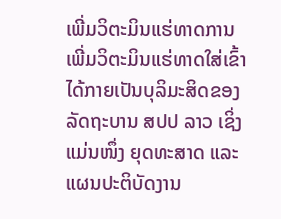ເພີ່ມວິຕະມິນແຮ່ທາດການເພີ່ມວິຕະມິນແຮ່ທາດໃສ່ເຂົ້າ ໄດ້ກາຍເປັນບຸລິມະສິດຂອງລັດຖະບານ ສປປ ລາວ ເຊິ່ງແມ່ນໜຶ່ງ ຍຸດທະສາດ ແລະ ແຜນປະຕິບັດງານ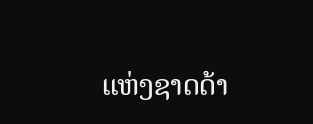ແຫ່ງຊາດດ້າ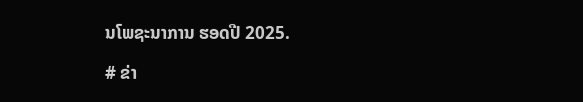ນໂພຊະນາການ ຮອດປີ 2025.

# ຂ່າ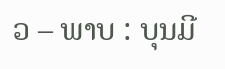ວ – ພາບ : ບຸນມີ